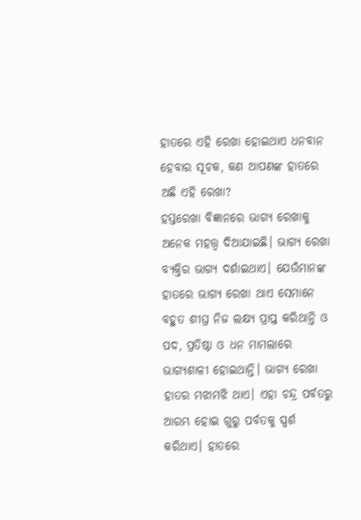ହାତରେ ଏହି ରେଖା ହୋଇଥାଏ ଧନବାନ ହେବାର ସୂଚକ, କଣ ଆପଣଙ୍କ ହାତରେ ଅଛି ଏହି ରେଖା?
ହସ୍ତରେଖା ବିଜ୍ଞାନରେ ଭାଗ୍ୟ ରେଖାକୁ ଅନେକ ମହତ୍ତ୍ୱ ଦିଆଯାଇଛି। ଭାଗ୍ୟ ରେଖା ବ୍ୟକ୍ତିର ଭାଗ୍ୟ ଦର୍ଶାଇଥାଏ। ଯେଉଁମାନଙ୍କ ହାତରେ ଭାଗ୍ୟ ରେଖା ଥାଏ ସେମାନେ ବହୁତ ଶୀଘ୍ର ନିଜ ଲକ୍ଷ୍ୟ ପ୍ରାପ୍ତ କରିଥାନ୍ତି ଓ ପଦ, ପ୍ରତିଷ୍ଠା ଓ ଧନ ମାମଲାରେ ଭାଗ୍ୟଶାଳୀ ହୋଇଥାନ୍ତି। ଭାଗ୍ୟ ରେଖା ହାତର ମଝାମଝି ଥାଏ। ଏହା ଚନ୍ଦ୍ର ପର୍ବତରୁ ଆରମ୍ଭ ହୋଇ ଗୁରୁ ପର୍ବତକୁ ସ୍ପର୍ଶ କରିଥାଏ। ହାତରେ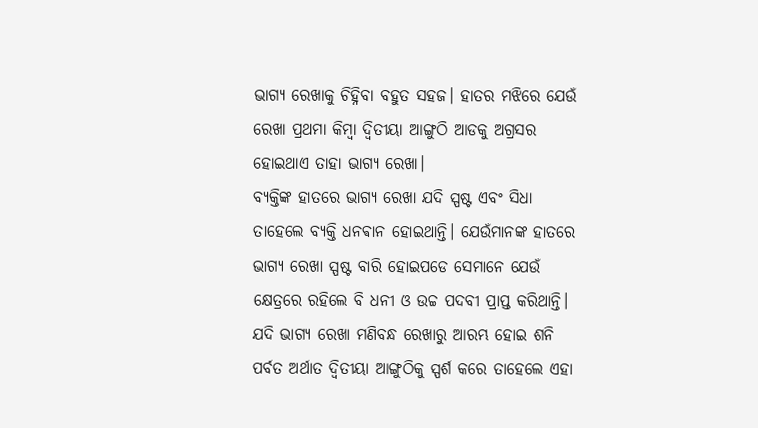ଭାଗ୍ୟ ରେଖାକୁ ଚିହ୍ନିବା ବହୁତ ସହଜ। ହାତର ମଝିରେ ଯେଉଁ ରେଖା ପ୍ରଥମା କିମ୍ବା ଦ୍ଵିତୀୟା ଆଙ୍ଗୁଠି ଆଡକୁ ଅଗ୍ରସର ହୋଇଥାଏ ତାହା ଭାଗ୍ୟ ରେଖା।
ବ୍ୟକ୍ତିଙ୍କ ହାତରେ ଭାଗ୍ୟ ରେଖା ଯଦି ସ୍ପଷ୍ଟ ଏବଂ ସିଧା ତାହେଲେ ବ୍ୟକ୍ତି ଧନଵାନ ହୋଇଥାନ୍ତି। ଯେଉଁମାନଙ୍କ ହାତରେ ଭାଗ୍ୟ ରେଖା ସ୍ପଷ୍ଟ ବାରି ହୋଇପଡେ ସେମାନେ ଯେଉଁ କ୍ଷେତ୍ରରେ ରହିଲେ ବି ଧନୀ ଓ ଉଚ୍ଚ ପଦବୀ ପ୍ରାପ୍ତ କରିଥାନ୍ତି। ଯଦି ଭାଗ୍ୟ ରେଖା ମଣିବନ୍ଧ ରେଖାରୁ ଆରମ୍ଭ ହୋଇ ଶନି ପର୍ବତ ଅର୍ଥାତ ଦ୍ଵିତୀୟା ଆଙ୍ଗୁଠିକୁ ସ୍ପର୍ଶ କରେ ତାହେଲେ ଏହା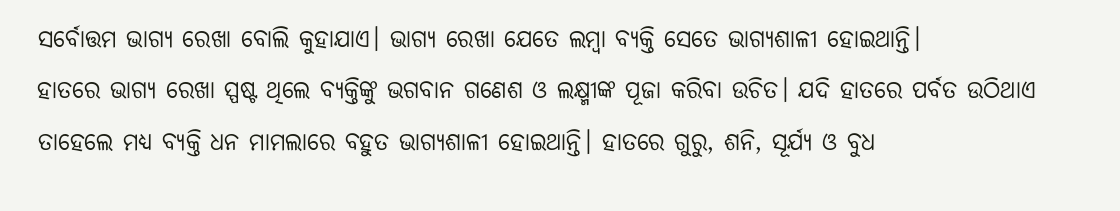ସର୍ବୋତ୍ତମ ଭାଗ୍ୟ ରେଖା ବୋଲି କୁହାଯାଏ। ଭାଗ୍ୟ ରେଖା ଯେତେ ଲମ୍ବା ବ୍ୟକ୍ତି ସେତେ ଭାଗ୍ୟଶାଳୀ ହୋଇଥାନ୍ତି।
ହାତରେ ଭାଗ୍ୟ ରେଖା ସ୍ପଷ୍ଟ ଥିଲେ ବ୍ୟକ୍ତିଙ୍କୁ ଭଗବାନ ଗଣେଶ ଓ ଲକ୍ଷ୍ମୀଙ୍କ ପୂଜା କରିବା ଉଚିତ। ଯଦି ହାତରେ ପର୍ବତ ଉଠିଥାଏ ତାହେଲେ ମଧ୍ୟ ବ୍ୟକ୍ତି ଧନ ମାମଲାରେ ବହୁତ ଭାଗ୍ୟଶାଳୀ ହୋଇଥାନ୍ତି। ହାତରେ ଗୁରୁ, ଶନି, ସୂର୍ଯ୍ୟ ଓ ବୁଧ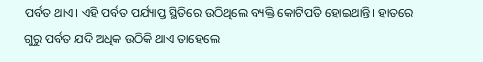ପର୍ବତ ଥାଏ। ଏହି ପର୍ବତ ପର୍ଯ୍ୟାପ୍ତ ସ୍ଥିତିରେ ଉଠିଥିଲେ ବ୍ୟକ୍ତି କୋଟିପତି ହୋଇଥାନ୍ତି। ହାତରେ ଗୁରୁ ପର୍ବତ ଯଦି ଅଧିକ ଉଠିକି ଥାଏ ତାହେଲେ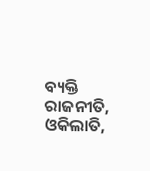ବ୍ୟକ୍ତି ରାଜନୀତି, ଓକିଲାତି,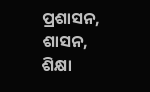ପ୍ରଶାସନ, ଶାସନ, ଶିକ୍ଷା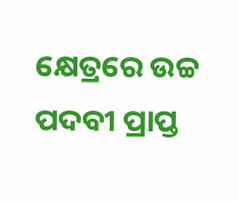କ୍ଷେତ୍ରରେ ଉଚ୍ଚ ପଦବୀ ପ୍ରାପ୍ତ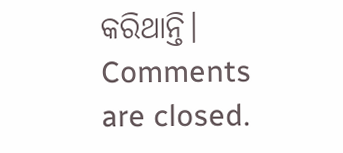କରିଥାନ୍ତି।
Comments are closed.